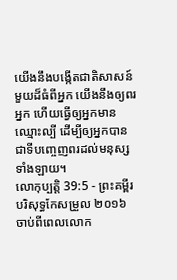យើងនឹងបង្កើតជាតិសាសន៍មួយដ៏ធំពីអ្នក យើងនឹងឲ្យពរអ្នក ហើយធ្វើឲ្យអ្នកមានឈ្មោះល្បី ដើម្បីឲ្យអ្នកបានជាទីបញ្ចេញពរដល់មនុស្សទាំងឡាយ។
លោកុប្បត្តិ 39:5 - ព្រះគម្ពីរបរិសុទ្ធកែសម្រួល ២០១៦ ចាប់ពីពេលលោក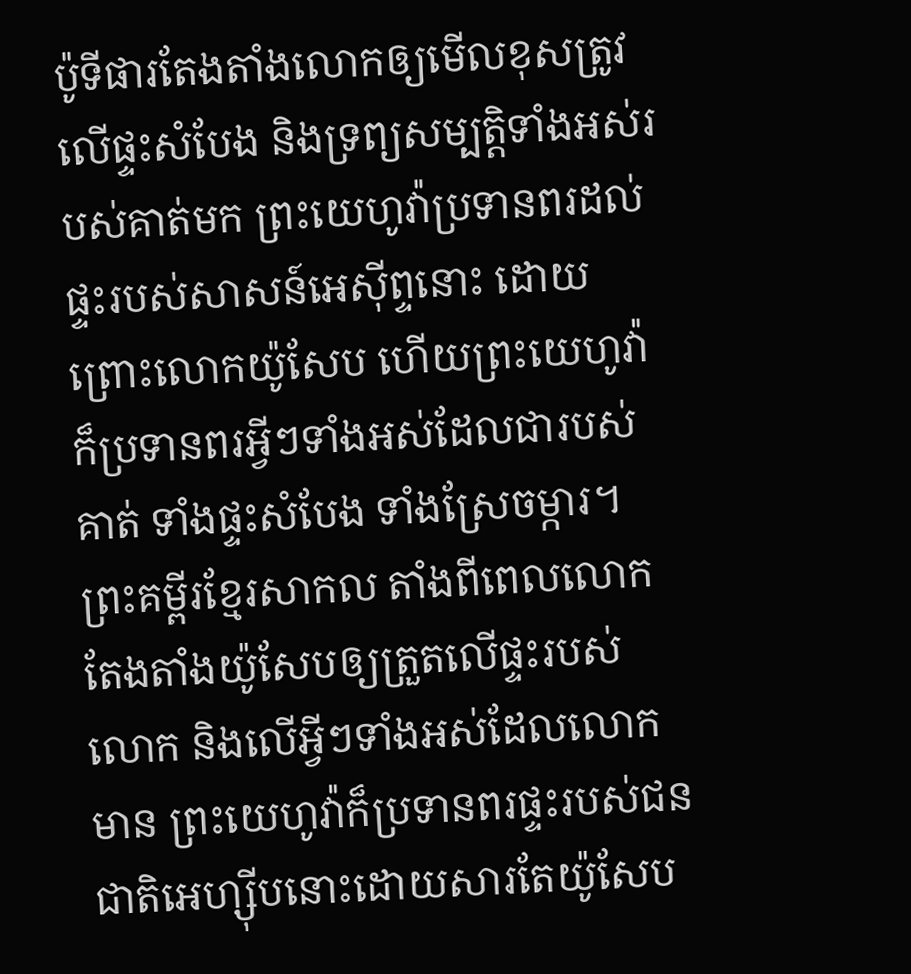ប៉ូទីផារតែងតាំងលោកឲ្យមើលខុសត្រូវលើផ្ទះសំបែង និងទ្រព្យសម្បត្តិទាំងអស់របស់គាត់មក ព្រះយេហូវ៉ាប្រទានពរដល់ផ្ទះរបស់សាសន៍អេស៊ីព្ទនោះ ដោយព្រោះលោកយ៉ូសែប ហើយព្រះយេហូវ៉ាក៏ប្រទានពរអ្វីៗទាំងអស់ដែលជារបស់គាត់ ទាំងផ្ទះសំបែង ទាំងស្រែចម្ការ។ ព្រះគម្ពីរខ្មែរសាកល តាំងពីពេលលោកតែងតាំងយ៉ូសែបឲ្យត្រួតលើផ្ទះរបស់លោក និងលើអ្វីៗទាំងអស់ដែលលោកមាន ព្រះយេហូវ៉ាក៏ប្រទានពរផ្ទះរបស់ជនជាតិអេហ្ស៊ីបនោះដោយសារតែយ៉ូសែប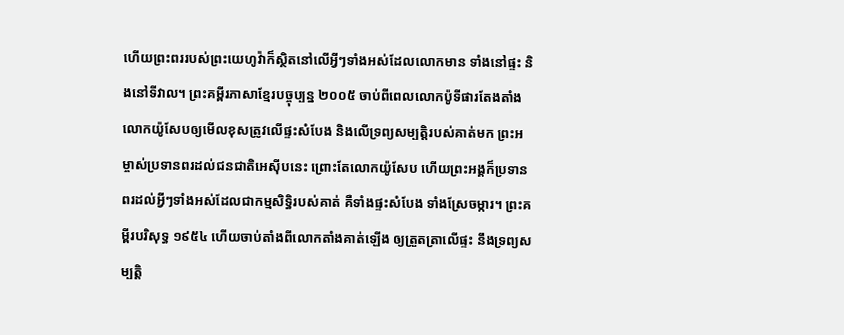ហើយព្រះពររបស់ព្រះយេហូវ៉ាក៏ស្ថិតនៅលើអ្វីៗទាំងអស់ដែលលោកមាន ទាំងនៅផ្ទះ និងនៅទីវាល។ ព្រះគម្ពីរភាសាខ្មែរបច្ចុប្បន្ន ២០០៥ ចាប់ពីពេលលោកប៉ូទីផារតែងតាំងលោកយ៉ូសែបឲ្យមើលខុសត្រូវលើផ្ទះសំបែង និងលើទ្រព្យសម្បត្តិរបស់គាត់មក ព្រះអម្ចាស់ប្រទានពរដល់ជនជាតិអេស៊ីបនេះ ព្រោះតែលោកយ៉ូសែប ហើយព្រះអង្គក៏ប្រទានពរដល់អ្វីៗទាំងអស់ដែលជាកម្មសិទ្ធិរបស់គាត់ គឺទាំងផ្ទះសំបែង ទាំងស្រែចម្ការ។ ព្រះគម្ពីរបរិសុទ្ធ ១៩៥៤ ហើយចាប់តាំងពីលោកតាំងគាត់ឡើង ឲ្យត្រួតត្រាលើផ្ទះ នឹងទ្រព្យសម្បត្តិ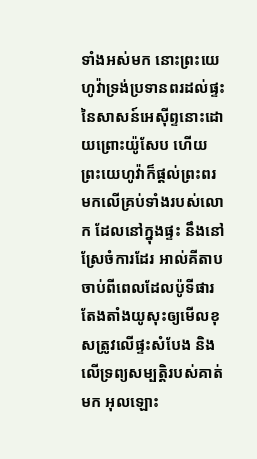ទាំងអស់មក នោះព្រះយេហូវ៉ាទ្រង់ប្រទានពរដល់ផ្ទះនៃសាសន៍អេស៊ីព្ទនោះដោយព្រោះយ៉ូសែប ហើយព្រះយេហូវ៉ាក៏ផ្តល់ព្រះពរ មកលើគ្រប់ទាំងរបស់លោក ដែលនៅក្នុងផ្ទះ នឹងនៅស្រែចំការដែរ អាល់គីតាប ចាប់ពីពេលដែលប៉ូទីផារ តែងតាំងយូសុះឲ្យមើលខុសត្រូវលើផ្ទះសំបែង និងលើទ្រព្យសម្បត្តិរបស់គាត់មក អុលឡោះ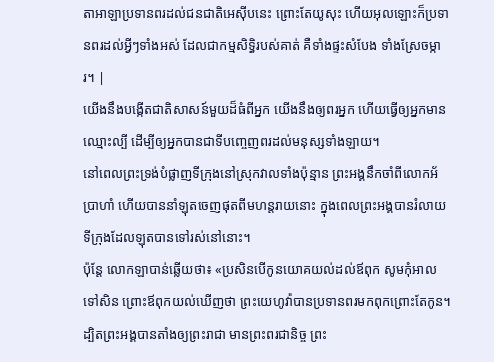តាអាឡាប្រទានពរដល់ជនជាតិអេស៊ីបនេះ ព្រោះតែយូសុះ ហើយអុលឡោះក៏ប្រទានពរដល់អ្វីៗទាំងអស់ ដែលជាកម្មសិទ្ធិរបស់គាត់ គឺទាំងផ្ទះសំបែង ទាំងស្រែចម្ការ។ |
យើងនឹងបង្កើតជាតិសាសន៍មួយដ៏ធំពីអ្នក យើងនឹងឲ្យពរអ្នក ហើយធ្វើឲ្យអ្នកមានឈ្មោះល្បី ដើម្បីឲ្យអ្នកបានជាទីបញ្ចេញពរដល់មនុស្សទាំងឡាយ។
នៅពេលព្រះទ្រង់បំផ្លាញទីក្រុងនៅស្រុកវាលទាំងប៉ុន្មាន ព្រះអង្គនឹកចាំពីលោកអ័ប្រាហាំ ហើយបាននាំឡុតចេញផុតពីមហន្តរាយនោះ ក្នុងពេលព្រះអង្គបានរំលាយទីក្រុងដែលឡុតបានទៅរស់នៅនោះ។
ប៉ុន្ដែ លោកឡាបាន់ឆ្លើយថា៖ «ប្រសិនបើកូនយោគយល់ដល់ឪពុក សូមកុំអាលទៅសិន ព្រោះឪពុកយល់ឃើញថា ព្រះយេហូវ៉ាបានប្រទានពរមកពុកព្រោះតែកូន។
ដ្បិតព្រះអង្គបានតាំងឲ្យព្រះរាជា មានព្រះពរជានិច្ច ព្រះ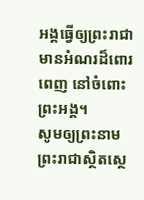អង្គធ្វើឲ្យព្រះរាជាមានអំណរដ៏ពោរពេញ នៅចំពោះព្រះអង្គ។
សូមឲ្យព្រះនាមព្រះរាជាស្ថិតស្ថេ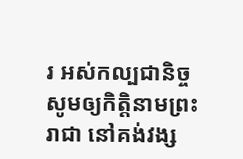រ អស់កល្បជានិច្ច សូមឲ្យកិត្តិនាមព្រះរាជា នៅគង់វង្ស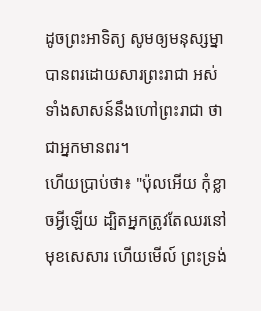ដូចព្រះអាទិត្យ សូមឲ្យមនុស្សម្នាបានពរដោយសារព្រះរាជា អស់ទាំងសាសន៍នឹងហៅព្រះរាជា ថាជាអ្នកមានពរ។
ហើយប្រាប់ថា៖ "ប៉ុលអើយ កុំខ្លាចអ្វីឡើយ ដ្បិតអ្នកត្រូវតែឈរនៅមុខសេសារ ហើយមើល៍ ព្រះទ្រង់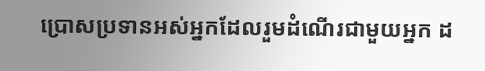ប្រោសប្រទានអស់អ្នកដែលរួមដំណើរជាមួយអ្នក ដ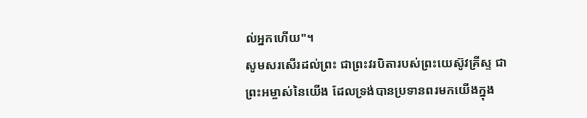ល់អ្នកហើយ"។
សូមសរសើរដល់ព្រះ ជាព្រះវរបិតារបស់ព្រះយេស៊ូវគ្រីស្ទ ជាព្រះអម្ចាស់នៃយើង ដែលទ្រង់បានប្រទានពរមកយើងក្នុង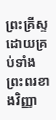ព្រះគ្រីស្ទ ដោយគ្រប់ទាំងព្រះពរខាងវិញ្ញា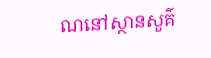ណនៅស្ថានសួគ៌